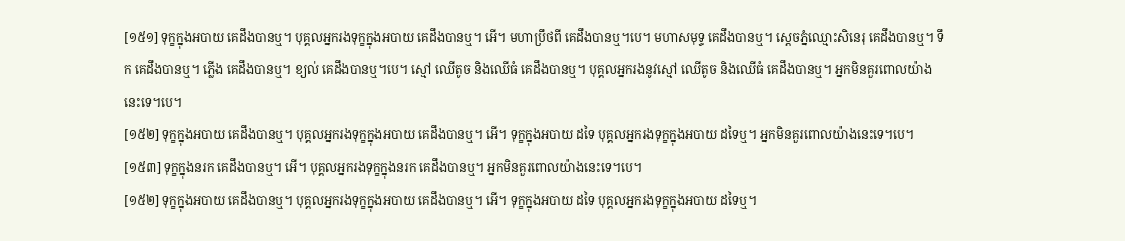[១៥១] ទុក្ខក្នុងអបាយ គេដឹងបានឬ។ បុគ្គលអ្នករងទុក្ខក្នុងអបាយ គេដឹងបានឬ។ អើ។ មហាប្រឹថពី គេដឹងបានឬ។បេ។ មហាសមុទ្ទ គេដឹងបានឬ។ ស្តេចភ្នំឈ្មោះសិនេរុ គេដឹងបានឬ។ ទឹក គេដឹងបានឬ។ ភ្លើង គេដឹងបានឬ។ ខ្យល់ គេដឹងបានឬ។បេ។ ស្មៅ ឈើតូច និងឈើធំ គេដឹងបានឬ។ បុគ្គលអ្នករងនូវស្មៅ ឈើតូច និងឈើធំ គេដឹងបានឬ។ អ្នកមិនគួរពោលយ៉ាងនេះទេ។បេ។
[១៥២] ទុក្ខក្នុងអបាយ គេដឹងបានឬ។ បុគ្គលអ្នករងទុក្ខក្នុងអបាយ គេដឹងបានឬ។ អើ។ ទុក្ខក្នុងអបាយ ដទៃ បុគ្គលអ្នករងទុក្ខក្នុងអបាយ ដទៃឬ។ អ្នកមិនគួរពោលយ៉ាងនេះទេ។បេ។
[១៥៣] ទុក្ខក្នុងនរក គេដឹងបានឬ។ អើ។ បុគ្គលអ្នករងទុក្ខក្នុងនរក គេដឹងបានឬ។ អ្នកមិនគួរពោលយ៉ាងនេះទេ។បេ។
[១៥២] ទុក្ខក្នុងអបាយ គេដឹងបានឬ។ បុគ្គលអ្នករងទុក្ខក្នុងអបាយ គេដឹងបានឬ។ អើ។ ទុក្ខក្នុងអបាយ ដទៃ បុគ្គលអ្នករងទុក្ខក្នុងអបាយ ដទៃឬ។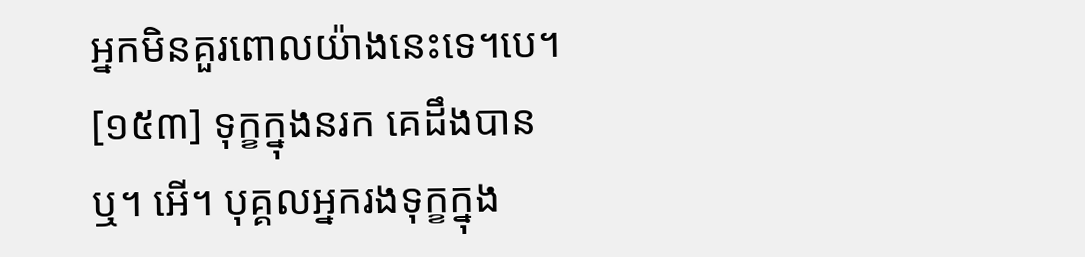អ្នកមិនគួរពោលយ៉ាងនេះទេ។បេ។
[១៥៣] ទុក្ខក្នុងនរក គេដឹងបានឬ។ អើ។ បុគ្គលអ្នករងទុក្ខក្នុង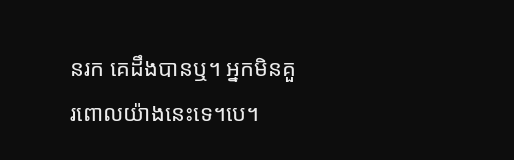នរក គេដឹងបានឬ។ អ្នកមិនគួរពោលយ៉ាងនេះទេ។បេ។